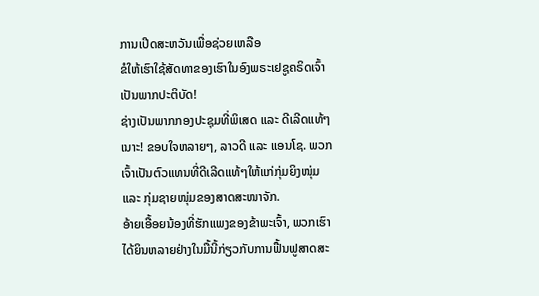ການເປີດສະຫວັນເພື່ອຊ່ວຍເຫລືອ
ຂໍໃຫ້ເຮົາໃຊ້ສັດທາຂອງເຮົາໃນອົງພຣະເຢຊູຄຣິດເຈົ້າ ເປັນພາກປະຕິບັດ!
ຊ່າງເປັນພາກກອງປະຊຸມທີ່ພິເສດ ແລະ ດີເລີດແທ້ໆເນາະ! ຂອບໃຈຫລາຍໆ, ລາວດີ ແລະ ແອນໂຊ. ພວກເຈົ້າເປັນຕົວແທນທີ່ດີເລີດແທ້ໆໃຫ້ແກ່ກຸ່ມຍິງໜຸ່ມ ແລະ ກຸ່ມຊາຍໜຸ່ມຂອງສາດສະໜາຈັກ.
ອ້າຍເອື້ອຍນ້ອງທີ່ຮັກແພງຂອງຂ້າພະເຈົ້າ, ພວກເຮົາໄດ້ຍິນຫລາຍຢ່າງໃນມື້ນີ້ກ່ຽວກັບການຟື້ນຟູສາດສະ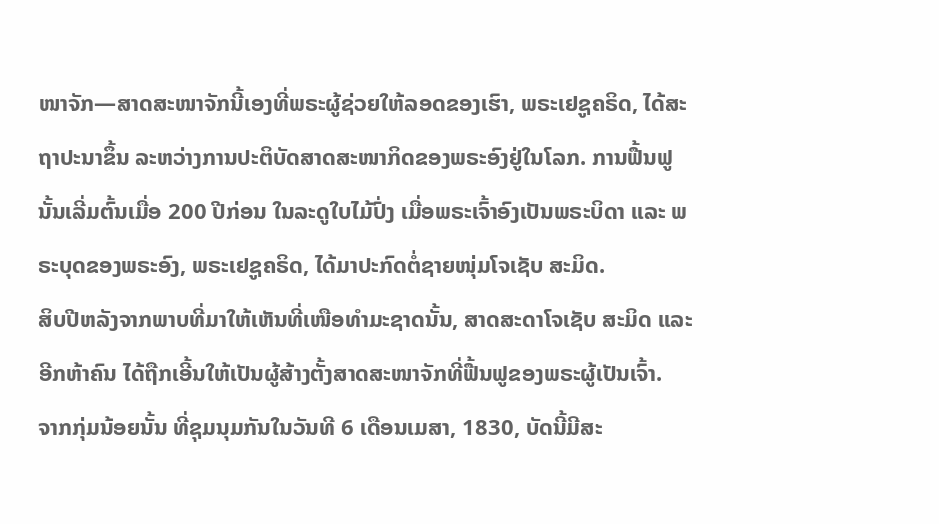ໜາຈັກ—ສາດສະໜາຈັກນີ້ເອງທີ່ພຣະຜູ້ຊ່ວຍໃຫ້ລອດຂອງເຮົາ, ພຣະເຢຊູຄຣິດ, ໄດ້ສະຖາປະນາຂຶ້ນ ລະຫວ່າງການປະຕິບັດສາດສະໜາກິດຂອງພຣະອົງຢູ່ໃນໂລກ. ການຟື້ນຟູນັ້ນເລີ່ມຕົ້ນເມື່ອ 200 ປີກ່ອນ ໃນລະດູໃບໄມ້ປົ່ງ ເມື່ອພຣະເຈົ້າອົງເປັນພຣະບິດາ ແລະ ພຣະບຸດຂອງພຣະອົງ, ພຣະເຢຊູຄຣິດ, ໄດ້ມາປະກົດຕໍ່ຊາຍໜຸ່ມໂຈເຊັບ ສະມິດ.
ສິບປີຫລັງຈາກພາບທີ່ມາໃຫ້ເຫັນທີ່ເໜືອທຳມະຊາດນັ້ນ, ສາດສະດາໂຈເຊັບ ສະມິດ ແລະ ອີກຫ້າຄົນ ໄດ້ຖືກເອີ້ນໃຫ້ເປັນຜູ້ສ້າງຕັ້ງສາດສະໜາຈັກທີ່ຟື້ນຟູຂອງພຣະຜູ້ເປັນເຈົ້າ.
ຈາກກຸ່ມນ້ອຍນັ້ນ ທີ່ຊຸມນຸມກັນໃນວັນທີ 6 ເດືອນເມສາ, 1830, ບັດນີ້ມີສະ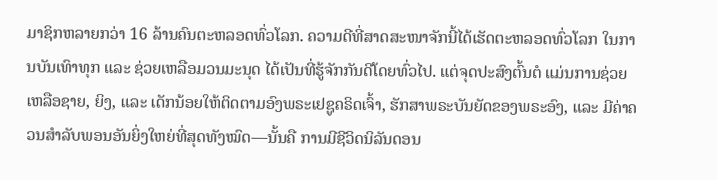ມາຊິກຫລາຍກວ່າ 16 ລ້ານຄົນຕະຫລອດທົ່ວໂລກ. ຄວາມດີທີ່ສາດສະໜາຈັກນີ້ໄດ້ເຮັດຕະຫລອດທົ່ວໂລກ ໃນການບັນເທົາທຸກ ແລະ ຊ່ວຍເຫລືອມວນມະນຸດ ໄດ້ເປັນທີ່ຮູ້ຈັກກັນດີໂດຍທົ່ວໄປ. ແຕ່ຈຸດປະສົງຕົ້ນຕໍ ແມ່ນການຊ່ວຍເຫລືອຊາຍ, ຍິງ, ແລະ ເດັກນ້ອຍໃຫ້ຕິດຕາມອົງພຣະເຢຊູຄຣິດເຈົ້າ, ຮັກສາພຣະບັນຍັດຂອງພຣະອົງ, ແລະ ມີຄ່າຄວນສຳລັບພອນອັນຍິ່ງໃຫຍ່ທີ່ສຸດທັງໝົດ—ນັ້ນຄື ການມີຊີວິດນິລັນດອນ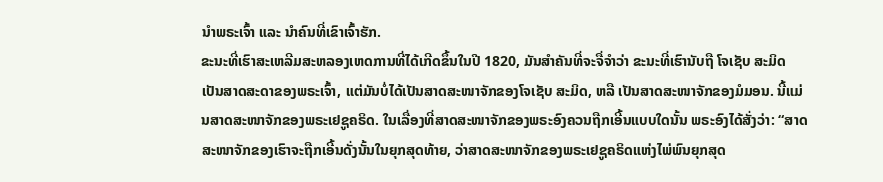ນຳພຣະເຈົ້າ ແລະ ນຳຄົນທີ່ເຂົາເຈົ້າຮັກ.
ຂະນະທີ່ເຮົາສະເຫລີມສະຫລອງເຫດການທີ່ໄດ້ເກີດຂຶ້ນໃນປີ 1820, ມັນສຳຄັນທີ່ຈະຈື່ຈຳວ່າ ຂະນະທີ່ເຮົານັບຖື ໂຈເຊັບ ສະມິດ ເປັນສາດສະດາຂອງພຣະເຈົ້າ, ແຕ່ມັນບໍ່ໄດ້ເປັນສາດສະໜາຈັກຂອງໂຈເຊັບ ສະມິດ, ຫລື ເປັນສາດສະໜາຈັກຂອງມໍມອນ. ນີ້ແມ່ນສາດສະໜາຈັກຂອງພຣະເຢຊູຄຣິດ. ໃນເລື່ອງທີ່ສາດສະໜາຈັກຂອງພຣະອົງຄວນຖືກເອີ້ນແບບໃດນັ້ນ ພຣະອົງໄດ້ສັ່ງວ່າ: “ສາດສະໜາຈັກຂອງເຮົາຈະຖືກເອີ້ນດັ່ງນັ້ນໃນຍຸກສຸດທ້າຍ, ວ່າສາດສະໜາຈັກຂອງພຣະເຢຊູຄຣິດແຫ່ງໄພ່ພົນຍຸກສຸດ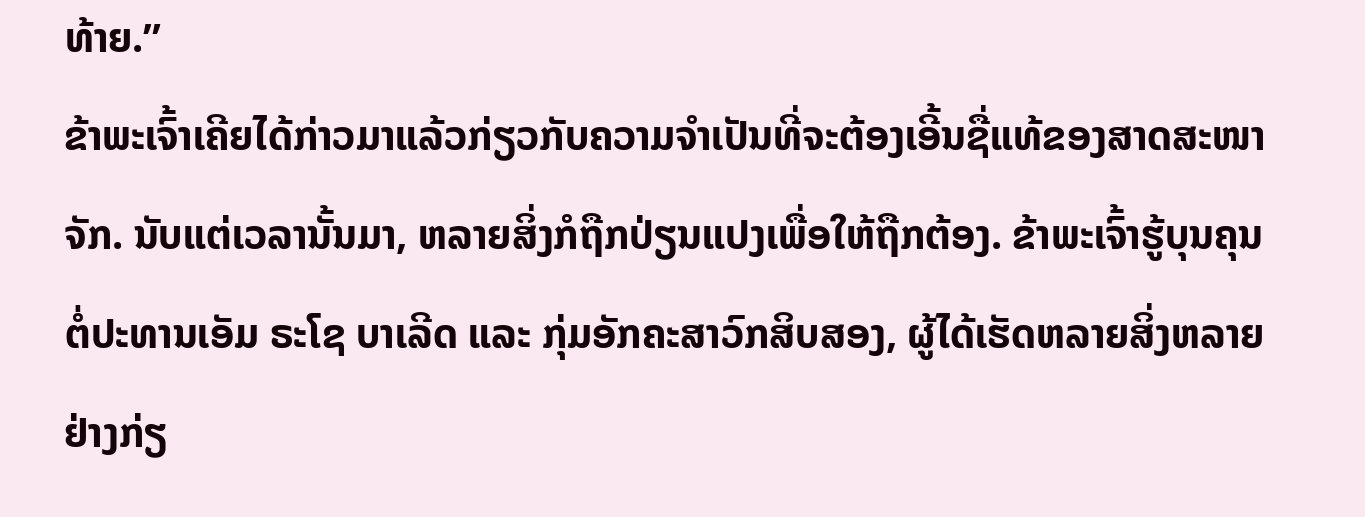ທ້າຍ.”
ຂ້າພະເຈົ້າເຄີຍໄດ້ກ່າວມາແລ້ວກ່ຽວກັບຄວາມຈຳເປັນທີ່ຈະຕ້ອງເອີ້ນຊື່ແທ້ຂອງສາດສະໜາຈັກ. ນັບແຕ່ເວລານັ້ນມາ, ຫລາຍສິ່ງກໍຖືກປ່ຽນແປງເພື່ອໃຫ້ຖືກຕ້ອງ. ຂ້າພະເຈົ້າຮູ້ບຸນຄຸນຕໍ່ປະທານເອັມ ຣະໂຊ ບາເລີດ ແລະ ກຸ່ມອັກຄະສາວົກສິບສອງ, ຜູ້ໄດ້ເຮັດຫລາຍສິ່ງຫລາຍຢ່າງກ່ຽ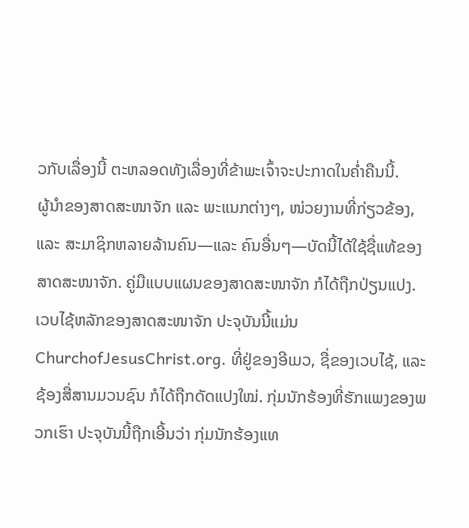ວກັບເລື່ອງນີ້ ຕະຫລອດທັງເລື່ອງທີ່ຂ້າພະເຈົ້າຈະປະກາດໃນຄ່ຳຄືນນີ້.
ຜູ້ນຳຂອງສາດສະໜາຈັກ ແລະ ພະແນກຕ່າງໆ, ໜ່ວຍງານທີ່ກ່ຽວຂ້ອງ, ແລະ ສະມາຊິກຫລາຍລ້ານຄົນ—ແລະ ຄົນອື່ນໆ—ບັດນີ້ໄດ້ໃຊ້ຊື່ແທ້ຂອງສາດສະໜາຈັກ. ຄູ່ມືແບບແຜນຂອງສາດສະໜາຈັກ ກໍໄດ້ຖືກປ່ຽນແປງ. ເວບໄຊ້ຫລັກຂອງສາດສະໜາຈັກ ປະຈຸບັນນີ້ແມ່ນ ChurchofJesusChrist.org. ທີ່ຢູ່ຂອງອີເມວ, ຊື່ຂອງເວບໄຊ້, ແລະ ຊ້ອງສື່ສານມວນຊົນ ກໍໄດ້ຖືກດັດແປງໃໝ່. ກຸ່ມນັກຮ້ອງທີ່ຮັກແພງຂອງພວກເຮົາ ປະຈຸບັນນີ້ຖືກເອີ້ນວ່າ ກຸ່ມນັກຮ້ອງແທ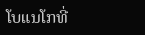ໂບແນໂກທີ່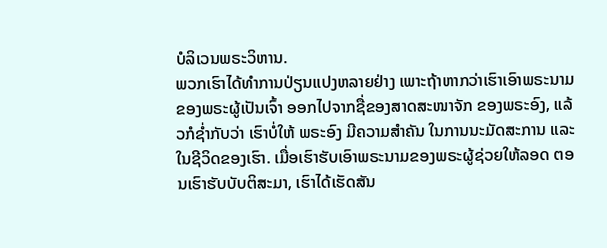ບໍລິເວນພຣະວິຫານ.
ພວກເຮົາໄດ້ທຳການປ່ຽນແປງຫລາຍຢ່າງ ເພາະຖ້າຫາກວ່າເຮົາເອົາພຣະນາມຂອງພຣະຜູ້ເປັນເຈົ້າ ອອກໄປຈາກຊື່ຂອງສາດສະໜາຈັກ ຂອງພຣະອົງ, ແລ້ວກໍຊ່ຳກັບວ່າ ເຮົາບໍ່ໃຫ້ ພຣະອົງ ມີຄວາມສຳຄັນ ໃນການນະມັດສະການ ແລະ ໃນຊີວິດຂອງເຮົາ. ເມື່ອເຮົາຮັບເອົາພຣະນາມຂອງພຣະຜູ້ຊ່ວຍໃຫ້ລອດ ຕອນເຮົາຮັບບັບຕິສະມາ, ເຮົາໄດ້ເຮັດສັນ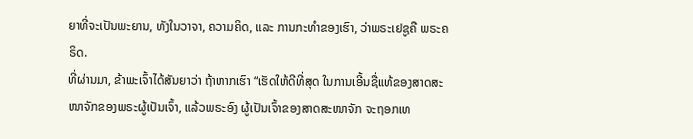ຍາທີ່ຈະເປັນພະຍານ, ທັງໃນວາຈາ, ຄວາມຄິດ, ແລະ ການກະທຳຂອງເຮົາ, ວ່າພຣະເຢຊູຄື ພຣະຄຣິດ.
ທີ່ຜ່ານມາ, ຂ້າພະເຈົ້າໄດ້ສັນຍາວ່າ ຖ້າຫາກເຮົາ “ເຮັດໃຫ້ດີທີ່ສຸດ ໃນການເອີ້ນຊື່ແທ້ຂອງສາດສະໜາຈັກຂອງພຣະຜູ້ເປັນເຈົ້າ, ແລ້ວພຣະອົງ ຜູ້ເປັນເຈົ້າຂອງສາດສະໜາຈັກ ຈະຖອກເທ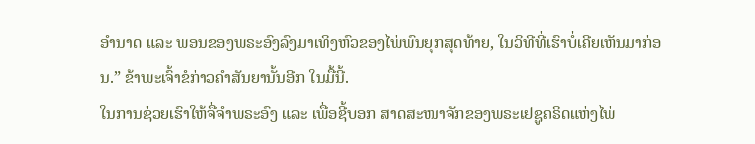ອຳນາດ ແລະ ພອນຂອງພຣະອົງລົງມາເທິງຫົວຂອງໄພ່ພົນຍຸກສຸດທ້າຍ, ໃນວິທີທີ່ເຮົາບໍ່ເຄີຍເຫັນມາກ່ອນ.” ຂ້າພະເຈົ້າຂໍກ່າວຄຳສັນຍານັ້ນອີກ ໃນມື້ນີ້.
ໃນການຊ່ວຍເຮົາໃຫ້ຈື່ຈຳພຣະອົງ ແລະ ເພື່ອຊີ້ບອກ ສາດສະໜາຈັກຂອງພຣະເຢຊູຄຣິດແຫ່ງໄພ່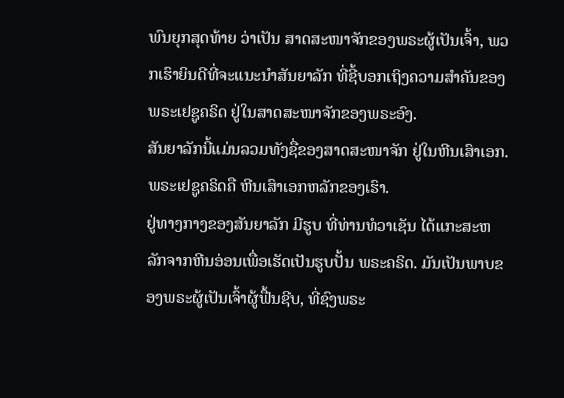ພົນຍຸກສຸດທ້າຍ ວ່າເປັນ ສາດສະໜາຈັກຂອງພຣະຜູ້ເປັນເຈົ້າ, ພວກເຮົາຍິນດີທີ່ຈະແນະນຳສັນຍາລັກ ທີ່ຊີ້ບອກເຖິງຄວາມສຳຄັນຂອງພຣະເຢຊູຄຣິດ ຢູ່ໃນສາດສະໜາຈັກຂອງພຣະອົງ.
ສັນຍາລັກນີ້ແມ່ນລວມທັງຊື່ຂອງສາດສະໜາຈັກ ຢູ່ໃນຫີນເສົາເອກ. ພຣະເຢຊູຄຣິດຄື ຫີນເສົາເອກຫລັກຂອງເຮົາ.
ຢູ່ທາງກາງຂອງສັນຍາລັກ ມີຮູບ ທີ່ທ່ານທໍວາເຊັນ ໄດ້ແກະສະຫລັກຈາກຫີນອ່ອນເພື່ອເຮັດເປັນຮູບປັ້ນ ພຣະຄຣິດ. ມັນເປັນພາບຂອງພຣະຜູ້ເປັນເຈົ້າຜູ້ຟື້ນຊີບ, ທີ່ຊົງພຣະ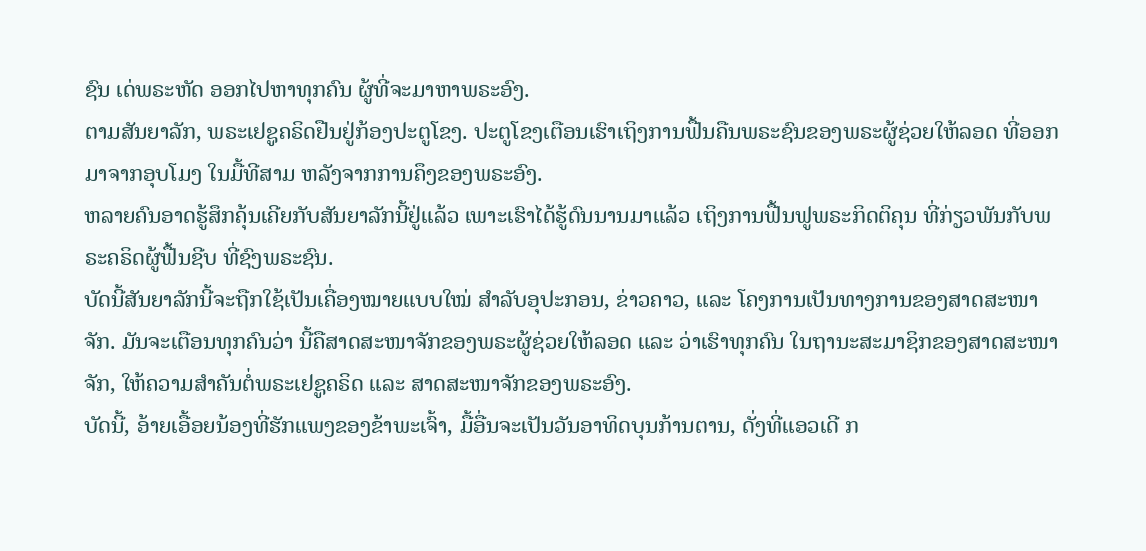ຊົນ ເດ່ພຣະຫັດ ອອກໄປຫາທຸກຄົນ ຜູ້ທີ່ຈະມາຫາພຣະອົງ.
ຕາມສັນຍາລັກ, ພຣະເຢຊູຄຣິດຢືນຢູ່ກ້ອງປະຕູໂຂງ. ປະຕູໂຂງເຕືອນເຮົາເຖິງການຟື້ນຄືນພຣະຊົນຂອງພຣະຜູ້ຊ່ວຍໃຫ້ລອດ ທີ່ອອກມາຈາກອຸບໂມງ ໃນມື້ທີສາມ ຫລັງຈາກການຄຶງຂອງພຣະອົງ.
ຫລາຍຄົນອາດຮູ້ສຶກຄຸ້ນເຄີຍກັບສັນຍາລັກນີ້ຢູ່ແລ້ວ ເພາະເຮົາໄດ້ຮູ້ດົນນານມາແລ້ວ ເຖິງການຟື້ນຟູພຣະກິດຕິຄຸນ ທີ່ກ່ຽວພັນກັບພຣະຄຣິດຜູ້ຟື້ນຊີບ ທີ່ຊົງພຣະຊົນ.
ບັດນີ້ສັນຍາລັກນີ້ຈະຖືກໃຊ້ເປັນເຄື່ອງໝາຍແບບໃໝ່ ສຳລັບອຸປະກອນ, ຂ່າວຄາວ, ແລະ ໂຄງການເປັນທາງການຂອງສາດສະໜາຈັກ. ມັນຈະເຕືອນທຸກຄົນວ່າ ນີ້ຄືສາດສະໜາຈັກຂອງພຣະຜູ້ຊ່ວຍໃຫ້ລອດ ແລະ ວ່າເຮົາທຸກຄົນ ໃນຖານະສະມາຊິກຂອງສາດສະໜາຈັກ, ໃຫ້ຄວາມສຳຄັນຕໍ່ພຣະເຢຊູຄຣິດ ແລະ ສາດສະໜາຈັກຂອງພຣະອົງ.
ບັດນີ້, ອ້າຍເອື້ອຍນ້ອງທີ່ຮັກແພງຂອງຂ້າພະເຈົ້າ, ມື້ອື່ນຈະເປັນວັນອາທິດບຸນກ້ານຕານ, ດັ່ງທີ່ແອວເດີ ກ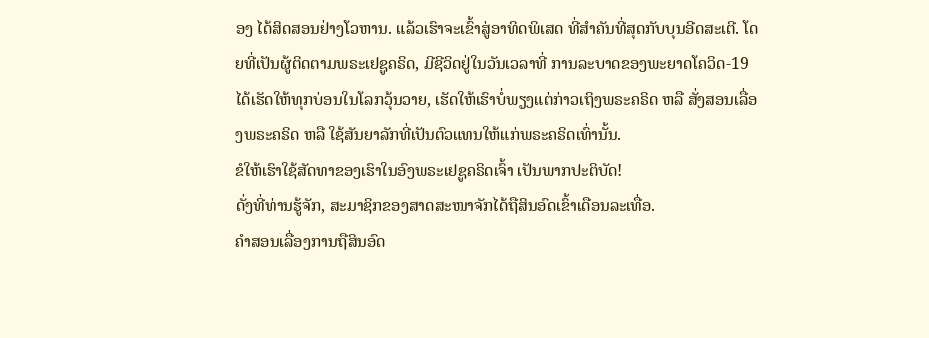ອງ ໄດ້ສິດສອນຢ່າງໂວຫານ. ແລ້ວເຮົາຈະເຂົ້າສູ່ອາທິດພິເສດ ທີ່ສຳຄັນທີ່ສຸດກັບບຸນອີດສະເຕີ. ໂດຍທີ່ເປັນຜູ້ຕິດຕາມພຣະເຢຊູຄຣິດ, ມີຊີວິດຢູ່ໃນວັນເວລາທີ່ ການລະບາດຂອງພະຍາດໂຄວິດ-19 ໄດ້ເຮັດໃຫ້ທຸກບ່ອນໃນໂລກວຸ້ນວາຍ, ເຮັດໃຫ້ເຮົາບໍ່ພຽງແຕ່ກ່າວເຖິງພຣະຄຣິດ ຫລື ສັ່ງສອນເລື່ອງພຣະຄຣິດ ຫລື ໃຊ້ສັນຍາລັກທີ່ເປັນຕົວແທນໃຫ້ແກ່ພຣະຄຣິດເທົ່ານັ້ນ.
ຂໍໃຫ້ເຮົາໃຊ້ສັດທາຂອງເຮົາໃນອົງພຣະເຢຊູຄຣິດເຈົ້າ ເປັນພາກປະຕິບັດ!
ດັ່ງທີ່ທ່ານຮູ້ຈັກ, ສະມາຊິກຂອງສາດສະໜາຈັກໄດ້ຖືສິນອົດເຂົ້າເດືອນລະເທື່ອ.
ຄຳສອນເລື່ອງການຖືສິນອົດ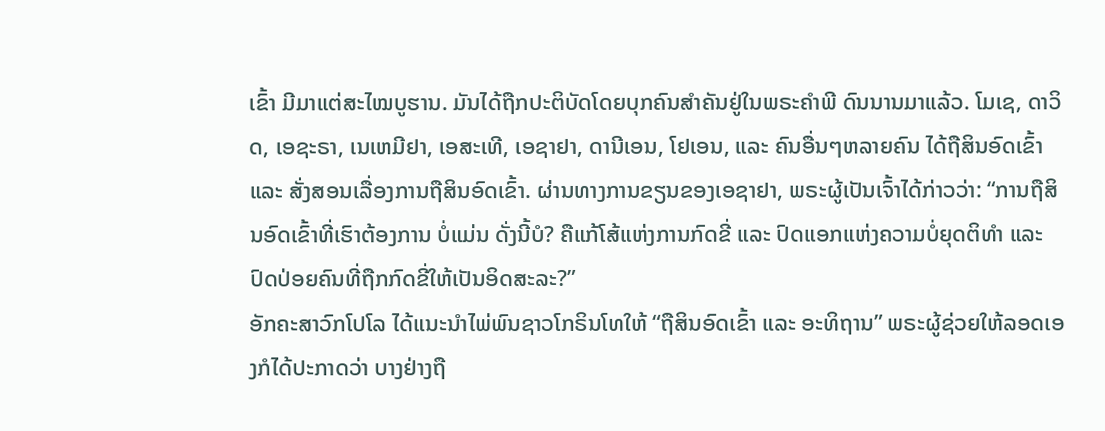ເຂົ້າ ມີມາແຕ່ສະໄໝບູຮານ. ມັນໄດ້ຖືກປະຕິບັດໂດຍບຸກຄົນສຳຄັນຢູ່ໃນພຣະຄຳພີ ດົນນານມາແລ້ວ. ໂມເຊ, ດາວິດ, ເອຊະຣາ, ເນເຫມີຢາ, ເອສະເທີ, ເອຊາຢາ, ດານີເອນ, ໂຢເອນ, ແລະ ຄົນອື່ນໆຫລາຍຄົນ ໄດ້ຖືສິນອົດເຂົ້າ ແລະ ສັ່ງສອນເລື່ອງການຖືສິນອົດເຂົ້າ. ຜ່ານທາງການຂຽນຂອງເອຊາຢາ, ພຣະຜູ້ເປັນເຈົ້າໄດ້ກ່າວວ່າ: “ການຖືສິນອົດເຂົ້າທີ່ເຮົາຕ້ອງການ ບໍ່ແມ່ນ ດັ່ງນີ້ບໍ? ຄືແກ້ໂສ້ແຫ່ງການກົດຂີ່ ແລະ ປົດແອກແຫ່ງຄວາມບໍ່ຍຸດຕິທຳ ແລະ ປົດປ່ອຍຄົນທີ່ຖືກກົດຂີ່ໃຫ້ເປັນອິດສະລະ?”
ອັກຄະສາວົກໂປໂລ ໄດ້ແນະນຳໄພ່ພົນຊາວໂກຣິນໂທໃຫ້ “ຖືສິນອົດເຂົ້າ ແລະ ອະທິຖານ” ພຣະຜູ້ຊ່ວຍໃຫ້ລອດເອງກໍໄດ້ປະກາດວ່າ ບາງຢ່າງຖື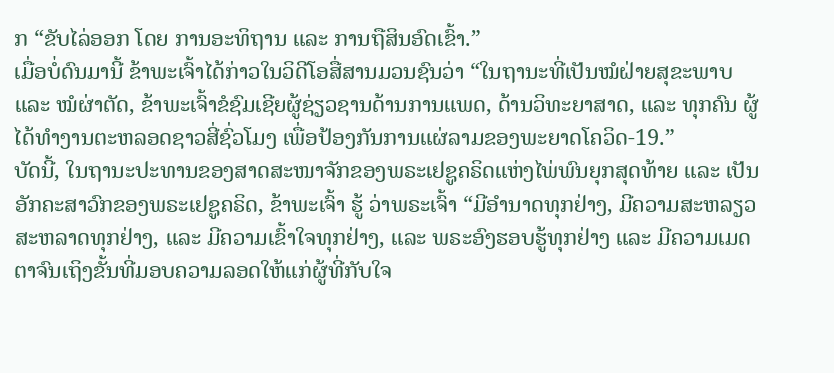ກ “ຂັບໄລ່ອອກ ໂດຍ ການອະທິຖານ ແລະ ການຖືສິນອົດເຂົ້າ.”
ເມື່ອບໍ່ດົນມານີ້ ຂ້າພະເຈົ້າໄດ້ກ່າວໃນວິດີໂອສື່ສານມວນຊົນວ່າ “ໃນຖານະທີ່ເປັນໝໍຝ່າຍສຸຂະພາບ ແລະ ໝໍຜ່າຕັດ, ຂ້າພະເຈົ້າຂໍຊົມເຊີຍຜູ້ຊ່ຽວຊານດ້ານການແພດ, ດ້ານວິທະຍາສາດ, ແລະ ທຸກຄົນ ຜູ້ໄດ້ທຳງານຕະຫລອດຊາວສີ່ຊົ່ວໂມງ ເພື່ອປ້ອງກັນການແຜ່ລາມຂອງພະຍາດໂຄວິດ-19.”
ບັດນີ້, ໃນຖານະປະທານຂອງສາດສະໜາຈັກຂອງພຣະເຢຊູຄຣິດແຫ່ງໄພ່ພົນຍຸກສຸດທ້າຍ ແລະ ເປັນອັກຄະສາວົກຂອງພຣະເຢຊູຄຣິດ, ຂ້າພະເຈົ້າ ຮູ້ ວ່າພຣະເຈົ້າ “ມີອຳນາດທຸກຢ່າງ, ມີຄວາມສະຫລຽວສະຫລາດທຸກຢ່າງ, ແລະ ມີຄວາມເຂົ້າໃຈທຸກຢ່າງ, ແລະ ພຣະອົງຮອບຮູ້ທຸກຢ່າງ ແລະ ມີຄວາມເມດຕາຈົນເຖິງຂັ້ນທີ່ມອບຄວາມລອດໃຫ້ແກ່ຜູ້ທີ່ກັບໃຈ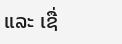ແລະ ເຊື່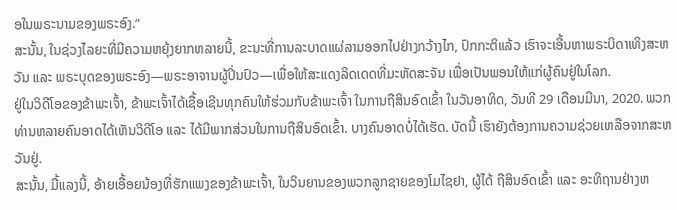ອໃນພຣະນາມຂອງພຣະອົງ.”
ສະນັ້ນ, ໃນຊ່ວງໄລຍະທີ່ມີຄວາມຫຍຸ້ງຍາກຫລາຍນີ້, ຂະນະທີ່ການລະບາດແຜ່ລາມອອກໄປຢ່າງກວ້າງໄກ, ປົກກະຕິແລ້ວ ເຮົາຈະເອີ້ນຫາພຣະບິດາເທິງສະຫວັນ ແລະ ພຣະບຸດຂອງພຣະອົງ—ພຣະອາຈານຜູ້ປິ່ນປົວ—ເພື່ອໃຫ້ສະແດງລິດເດດທີ່ມະຫັດສະຈັນ ເພື່ອເປັນພອນໃຫ້ແກ່ຜູ້ຄົນຢູ່ໃນໂລກ.
ຢູ່ໃນວິດີໂອຂອງຂ້າພະເຈົ້າ, ຂ້າພະເຈົ້າໄດ້ເຊື້ອເຊີນທຸກຄົນໃຫ້ຮ່ວມກັບຂ້າພະເຈົ້າ ໃນການຖືສິນອົດເຂົ້າ ໃນວັນອາທິດ, ວັນທີ 29 ເດືອນມີນາ, 2020. ພວກທ່ານຫລາຍຄົນອາດໄດ້ເຫັນວິດີໂອ ແລະ ໄດ້ມີພາກສ່ວນໃນການຖືສິນອົດເຂົ້າ. ບາງຄົນອາດບໍ່ໄດ້ເຮັດ. ບັດນີ້ ເຮົາຍັງຕ້ອງການຄວາມຊ່ວຍເຫລືອຈາກສະຫວັນຢູ່.
ສະນັ້ນ, ມື້ແລງນີ້, ອ້າຍເອື້ອຍນ້ອງທີ່ຮັກແພງຂອງຂ້າພະເຈົ້າ, ໃນວິນຍານຂອງພວກລູກຊາຍຂອງໂມໄຊຢາ, ຜູ້ໄດ້ ຖືສິນອົດເຂົ້າ ແລະ ອະທິຖານຢ່າງຫ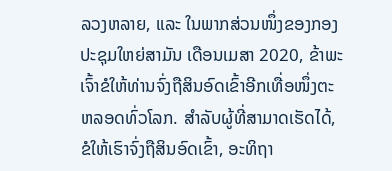ລວງຫລາຍ, ແລະ ໃນພາກສ່ວນໜຶ່ງຂອງກອງປະຊຸມໃຫຍ່ສາມັນ ເດືອນເມສາ 2020, ຂ້າພະເຈົ້າຂໍໃຫ້ທ່ານຈົ່ງຖືສິນອົດເຂົ້າອີກເທື່ອໜຶ່ງຕະຫລອດທົ່ວໂລກ. ສຳລັບຜູ້ທີ່ສາມາດເຮັດໄດ້, ຂໍໃຫ້ເຮົາຈົ່ງຖືສິນອົດເຂົ້າ, ອະທິຖາ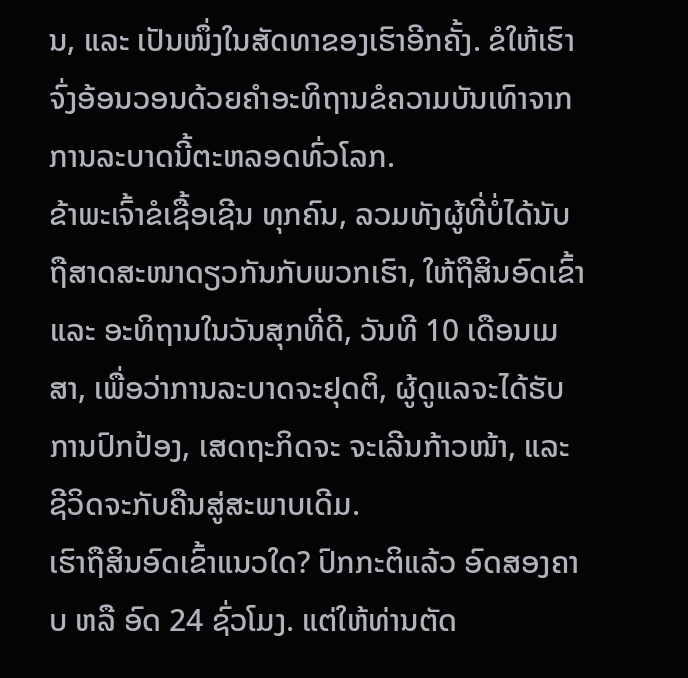ນ, ແລະ ເປັນໜຶ່ງໃນສັດທາຂອງເຮົາອີກຄັ້ງ. ຂໍໃຫ້ເຮົາຈົ່ງອ້ອນວອນດ້ວຍຄຳອະທິຖານຂໍຄວາມບັນເທົາຈາກການລະບາດນີ້ຕະຫລອດທົ່ວໂລກ.
ຂ້າພະເຈົ້າຂໍເຊື້ອເຊີນ ທຸກຄົນ, ລວມທັງຜູ້ທີ່ບໍ່ໄດ້ນັບຖືສາດສະໜາດຽວກັນກັບພວກເຮົາ, ໃຫ້ຖືສິນອົດເຂົ້າ ແລະ ອະທິຖານໃນວັນສຸກທີ່ດີ, ວັນທີ 10 ເດືອນເມສາ, ເພື່ອວ່າການລະບາດຈະຢຸດຕິ, ຜູ້ດູແລຈະໄດ້ຮັບການປົກປ້ອງ, ເສດຖະກິດຈະ ຈະເລີນກ້າວໜ້າ, ແລະ ຊີວິດຈະກັບຄືນສູ່ສະພາບເດີມ.
ເຮົາຖືສິນອົດເຂົ້າແນວໃດ? ປົກກະຕິແລ້ວ ອົດສອງຄາບ ຫລື ອົດ 24 ຊົ່ວໂມງ. ແຕ່ໃຫ້ທ່ານຕັດ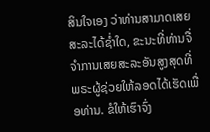ສິນໃຈເອງ ວ່າທ່ານສາມາດເສຍສະລະໄດ້ຊ່ຳໃດ, ຂະນະທີ່ທ່ານຈື່ຈຳການເສຍສະລະອັນສູງສຸດທີ່ພຣະຜູ້ຊ່ວຍໃຫ້ລອດໄດ້ເຮັດເພື່ອທ່ານ. ຂໍໃຫ້ເຮົາຈົ່ງ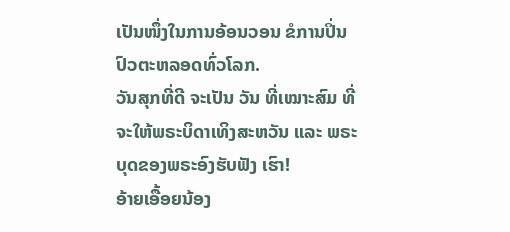ເປັນໜຶ່ງໃນການອ້ອນວອນ ຂໍການປິ່ນປົວຕະຫລອດທົ່ວໂລກ.
ວັນສຸກທີ່ດີ ຈະເປັນ ວັນ ທີ່ເໝາະສົມ ທີ່ຈະໃຫ້ພຣະບິດາເທິງສະຫວັນ ແລະ ພຣະບຸດຂອງພຣະອົງຮັບຟັງ ເຮົາ!
ອ້າຍເອື້ອຍນ້ອງ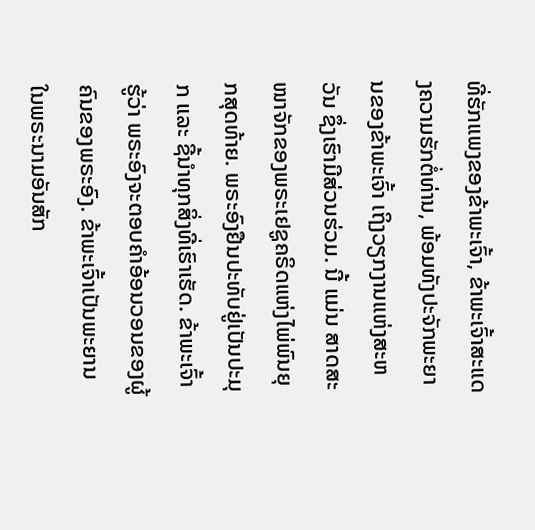ທີ່ຮັກແພງຂອງຂ້າພະເຈົ້າ, ຂ້າພະເຈົ້າສະແດງຄວາມຮັກຕໍ່ທ່ານ, ພ້ອມທັງປະຈັກພະຍານຂອງຂ້າພະເຈົ້າ ເຖິງວຽກງານແຫ່ງສະຫວັນ ຊຶ່ງເຮົາມີສ່ວນຮ່ວມ. ນີ້ ແມ່ນ ສາດສະໜາຈັກຂອງພຣະເຢຊູຄຣິດແຫ່ງໄພ່ພົນຍຸກສຸດທ້າຍ. ພຣະອົງຢືນປະທັບຢູ່ເປັນປະມຸກ ແລະ ຊີ້ນຳທຸກສິ່ງທີ່ເຮົາເຮັດ. ຂ້າພະເຈົ້າຮູ້ວ່າ ພຣະອົງຈະຕອບຄຳອ້ອນວອນຂອງຜູ້ຄົນຂອງພຣະອົງ. ຂ້າພະເຈົ້າເປັນພະຍານໃນພຣະນາມອັນສັກ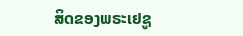ສິດຂອງພຣະເຢຊູ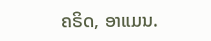ຄຣິດ, ອາແມນ.